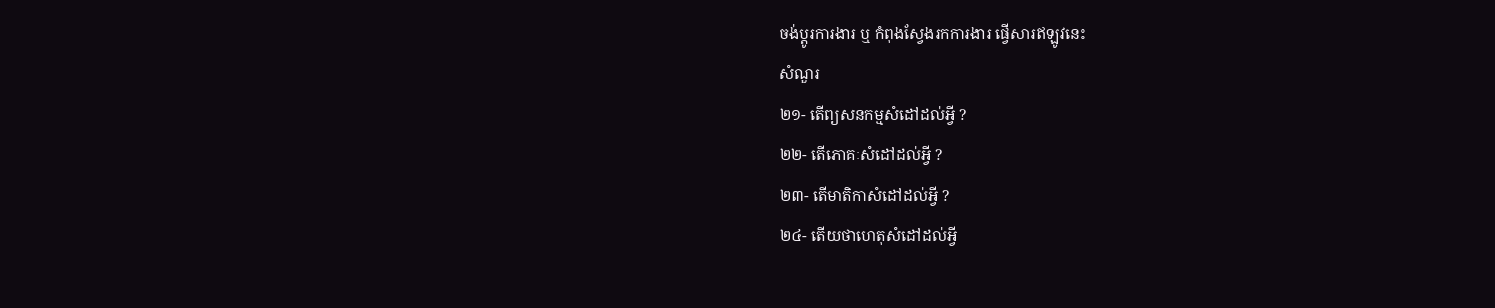ចង់ប្តូរការងារ ឬ កំពុងស្វែងរកការងារ ផ្វើសារឥឡូវនេះ
សំណួរ
២១- តើព្យសនកម្មសំដៅដល់អ្វី ?
២២- តើភោគៈសំដៅដល់អ្វី ?
២៣- តើមាតិកាសំដៅដល់អ្វី ?
២៤- តើយថាហេតុសំដៅដល់អ្វី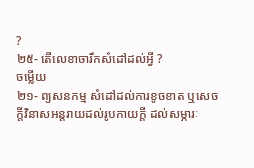?
២៥- តើលេខាចារឹកសំដៅដល់អ្វី ?
ចម្លើយ
២១- ព្យសនកម្ម សំដៅដល់ការខូចខាត ឬសេចក្តីវិនាសអន្តរាយដល់រូបកាយក្តី ដល់សម្ភារៈ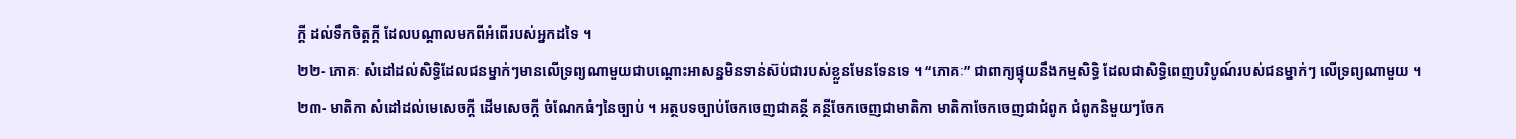ក្តី ដល់ទឹកចិត្តក្តី ដែលបណ្តាលមកពីអំពើរបស់អ្នកដទៃ ។
២២- ភោគៈ សំដៅដល់សិទ្ធិដែលជនម្នាក់ៗមានលើទ្រព្យណាមួយជាបណ្តោះអាសន្នមិនទាន់ស៊ប់ជារបស់ខ្លួនមែនទែនទេ ។ “ភោគៈ” ជាពាក្យផ្ទុយនឹងកម្មសិទ្ធិ ដែលជាសិទ្ធិពេញបរិបូណ៍របស់ជនម្នាក់ៗ លើទ្រព្យណាមួយ ។
២៣- មាតិកា សំដៅដល់មេសេចក្តី ដើមសេចក្តី ចំណែកធំៗនៃច្បាប់ ។ អត្ថបទច្បាប់ចែកចេញជាគន្ថី គន្ថីចែកចេញជាមាតិកា មាតិកាចែកចេញជាជំពូក ជំពូកនិមួយៗចែក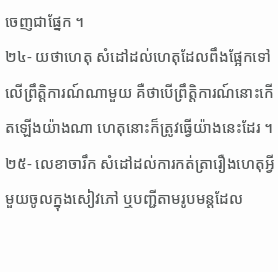ចេញជាផ្នែក ។
២៤- យថាហេតុ សំដៅដល់ហេតុដែលពឹងផ្អែកទៅលើព្រឹត្តិការណ៍ណាមួយ គឺថាបើព្រឹត្តិការណ៍នោះកើតឡើងយ៉ាងណា ហេតុនោះក៏ត្រូវធ្វើយ៉ាងនេះដែរ ។
២៥- លេខាចារឹក សំដៅដល់ការកត់ត្រារឿងហេតុអ្វីមួយចូលក្នុងសៀវភៅ ឬបញ្ជីតាមរូបមន្តដែល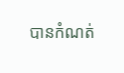បានកំណត់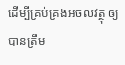ដើម្បីគ្រប់គ្រងអចលវត្ថុ ឲ្យបានត្រឹម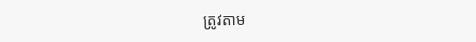ត្រូវតាម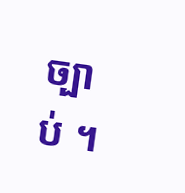ច្បាប់ ។